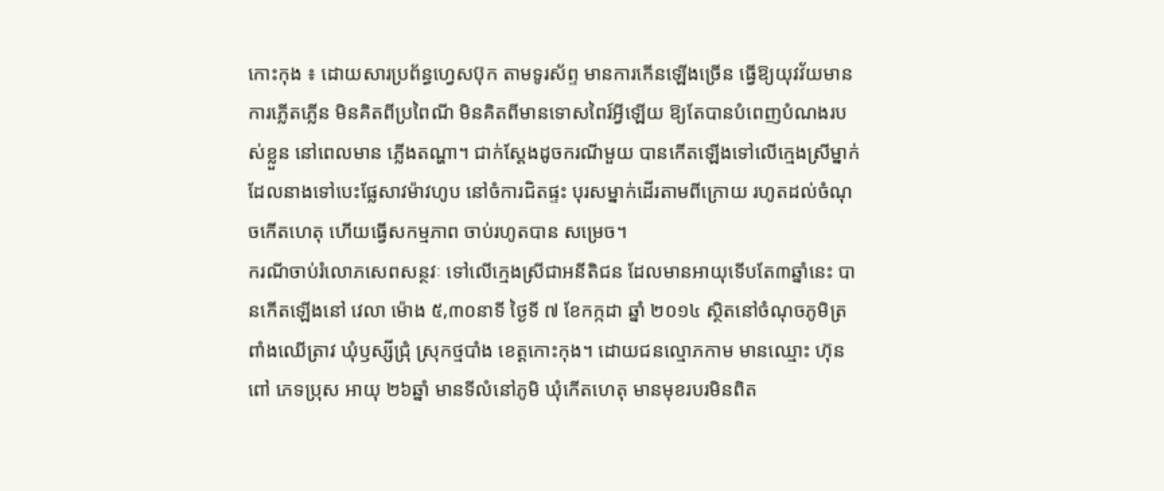កោះកុង ៖ ដោយសារប្រព័ន្ធហ្វេសប៊ុក តាមទូរស័ព្ទ មានការកើនឡើងច្រើន ធ្វើឱ្យយុវវ័យមានការភ្លើតភ្លើន មិនគិតពីប្រពៃណី មិនគិតពីមានទោសពៃរ៍អ្វីឡើយ ឱ្យតែបានបំពេញបំណងរបស់ខ្លួន នៅពេលមាន ភ្លើងតណ្ហា។ ជាក់ស្ដែងដូចករណីមួយ បានកើតឡើងទៅលើក្មេងស្រីម្នាក់ ដែលនាងទៅបេះផ្លែសាវម៉ាវហូប នៅចំការជិតផ្ទះ បុរសម្នាក់ដើរតាមពីក្រោយ រហូតដល់ចំណុចកើតហេតុ ហើយធ្វើសកម្មភាព ចាប់រហូតបាន សម្រេច។
ករណីចាប់រំលោភសេពសន្ថវៈ ទៅលើក្មេងស្រីជាអនីតិជន ដែលមានអាយុទើបតែ៣ឆ្នាំនេះ បានកើតឡើងនៅ វេលា ម៉ោង ៥,៣០នាទី ថ្ងៃទី ៧ ខែកក្កដា ឆ្នាំ ២០១៤ ស្ថិតនៅចំណុចភូមិត្រពាំងឈើត្រាវ ឃុំឫស្សីជ្រុំ ស្រុកថ្មបាំង ខេត្ដកោះកុង។ ដោយជនល្មោភកាម មានឈ្មោះ ហ៊ុន ពៅ ភេទប្រុស អាយុ ២៦ឆ្នាំ មានទីលំនៅភូមិ ឃុំកើតហេតុ មានមុខរបរមិនពិត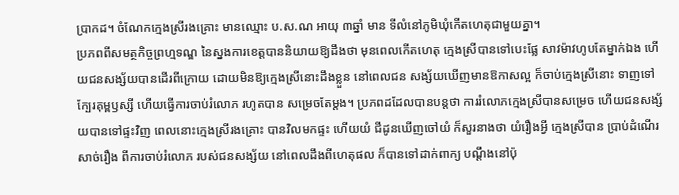ប្រាកដ។ ចំណែកក្មេងស្រីរងគ្រោះ មានឈ្មោះ ប.ស.ណ អាយុ ៣ឆ្នាំ មាន ទីលំនៅភូមិឃុំកើតហេតុជាមួយគ្នា។
ប្រភពពីសមត្ថកិច្ចព្រហ្មទណ្ឌ នៃស្នងការខេត្ដបាននិយាយឱ្យដឹងថា មុនពេលកើតហេតុ ក្មេងស្រីបានទៅបេះផ្លែ សាវម៉ាវហូបតែម្នាក់ឯង ហើយជនសង្ស័យបានដើរពីក្រោយ ដោយមិនឱ្យក្មេងស្រីនោះដឹងខ្លួន នៅពេលជន សង្ស័យឃើញមានឱកាសល្អ ក៏ចាប់ក្មេងស្រីនោះ ទាញទៅក្បែរគុម្ពឫស្សី ហើយធ្វើការចាប់រំលោភ រហូតបាន សម្រេចតែម្ដង។ ប្រភពដដែលបានបន្ដថា ការរំលោភក្មេងស្រីបានសម្រេច ហើយជនសង្ស័យបានទៅផ្ទះវិញ ពេលនោះក្មេងស្រីរងគ្រោះ បានវិលមកផ្ទះ ហើយយំ ជីដូនឃើញចៅយំ ក៏សួរនាងថា យំរឿងអី្វ ក្មេងស្រីបាន ប្រាប់ដំណើរសាច់រឿង ពីការចាប់រំលោភ របស់ជនសង្ស័យ នៅពេលដឹងពីហេតុផល ក៏បានទៅដាក់ពាក្យ បណ្ដឹងនៅប៉ុ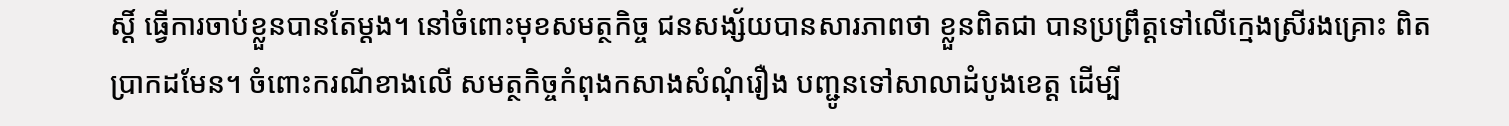ស្ដិ៍ ធ្វើការចាប់ខ្លួនបានតែម្ដង។ នៅចំពោះមុខសមត្ថកិច្ច ជនសង្ស័យបានសារភាពថា ខ្លួនពិតជា បានប្រព្រឹត្ដទៅលើក្មេងស្រីរងគ្រោះ ពិតប្រាកដមែន។ ចំពោះករណីខាងលើ សមត្ថកិច្ចកំពុងកសាងសំណុំរឿង បញ្ជូនទៅសាលាដំបូងខេត្ដ ដើម្បី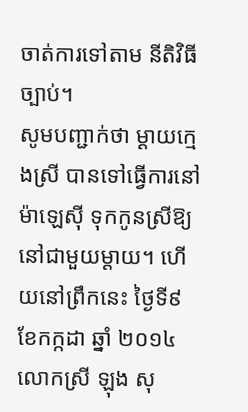ចាត់ការទៅតាម នីតិវិធីច្បាប់។
សូមបញ្ជាក់ថា ម្ដាយក្មេងស្រី បានទៅធ្វើការនៅម៉ាឡេស៊ី ទុកកូនស្រីឱ្យនៅជាមួយម្ដាយ។ ហើយនៅព្រឹកនេះ ថ្ងៃទី៩ ខែកក្កដា ឆ្នាំ ២០១៤ លោកស្រី ឡុង សុ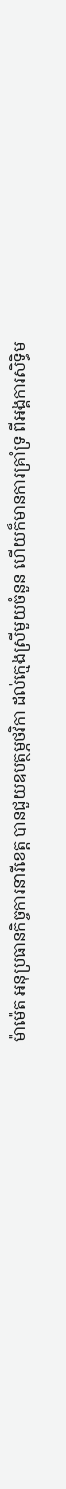ម៉ាម៉េត អនុប្រធានកិច្ចការនារីខេត្ដ បានជួយឧបត្ថម្ភថវិកា ដល់ក្មេងស្រីមួយចំនួន ហើយក៏មានការគ្រាំទ្រ ពីអង្គការសិទ្ធិម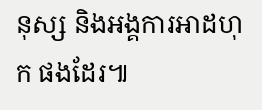នុស្ស និងអង្គការអាដហុក ផងដែរ៕